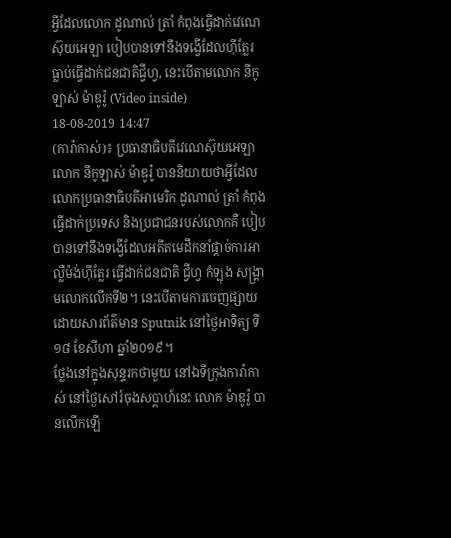អ្វីដែលលោក ដូណាល់ ត្រាំ កំពុងធ្វើដាក់វេណេស៊ុយអេឡា បៀបបានទៅនឹងទង្វើដែលហ៊ីត្លែរ ធ្លាប់ធ្វើដាក់ជនជាតិជ្វីហ្វ, នេះបើតាមលោក នីកូឡាស់ ម៉ាឌូរ៉ូ (Video inside)
18-08-2019 14:47
(ការ៉ាកាស់)៖ ប្រធានាធិបតីវេណេស៊ុយអេឡា លោក នីកូឡាស់ ម៉ាឌូរ៉ូ បាននិយាយថាអ្វីដែល លោកប្រធានាធិបតីអាមេរិក ដូណាល់ ត្រាំ កំពុងធ្វើដាក់ប្រទេស និងប្រជាជនរបស់លោកគឺ បៀបបានទៅនឹងទង្វើដែលអតីតមេដឹកនាំផ្ដាច់ការអាល្លឺម៉ង់ហ៊ីត្លែរ ធ្វើដាក់ជនជាតិ ជ្វីហ្វ កំឡុង សង្រ្គាមលោកលើកទី២។ នេះបើតាមការចេញផ្សាយដោយសារព័ត៌មាន Sputnik នៅថ្ងៃអាទិត្យ ទី១៨ ខែសីហា ឆ្នាំ២០១៩។
ថ្លែងនៅក្នុងសុន្ទរកថាមួយ នៅឯទីក្រុងការ៉ាកាស់ នៅថ្ងៃសៅរ៍ចុងសប្ដាហ៍នេះ លោក ម៉ាឌូរ៉ូ បានលើកឡើ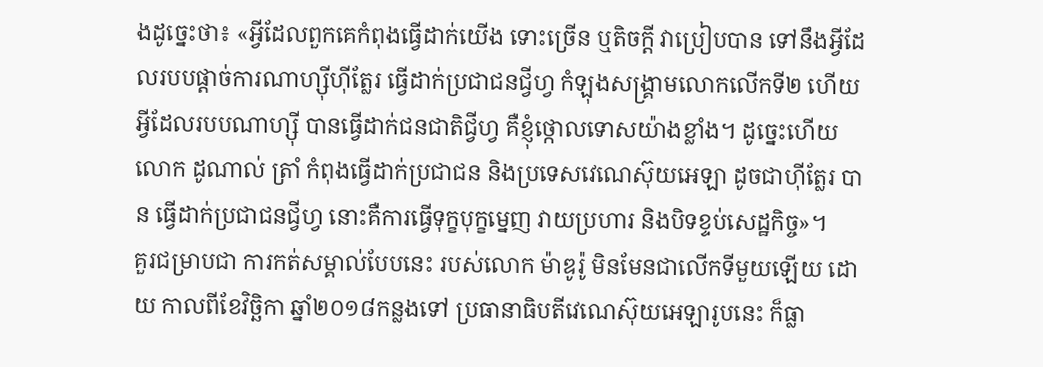ងដូច្នេះថា៖ «អ្វីដែលពួកគេកំពុងធ្វើដាក់យើង ទោះច្រើន ឬតិចក្ដី វាប្រៀបបាន ទៅនឹងអ្វីដែលរបបផ្ដាច់ការណាហ្ស៊ីហ៊ីត្លែរ ធ្វើដាក់ប្រជាជនជ្វីហ្វ កំឡុងសង្រ្គាមលោកលើកទី២ ហើយអ្វីដែលរបបណាហ្ស៊ី បានធ្វើដាក់ជនជាតិជ្វីហ្វ គឺខ្ញុំថ្កោលទោសយ៉ាងខ្លាំង។ ដូច្នេះហើយ លោក ដូណាល់ ត្រាំ កំពុងធ្វើដាក់ប្រជាជន និងប្រទេសវេណេស៊ុយអេឡា ដូចជាហ៊ីត្លែរ បាន ធ្វើដាក់ប្រជាជនជ្វីហ្វ នោះគឺការធ្វើទុក្ខបុក្ខម្នេញ វាយប្រហារ និងបិទខ្ទប់សេដ្ឋកិច្ច»។
គួរជម្រាបជា ការកត់សម្គាល់បែបនេះ របស់លោក ម៉ាឌូរ៉ូ មិនមែនជាលើកទីមួយឡើយ ដោយ កាលពីខែវិច្ឆិកា ឆ្នាំ២០១៨កន្លងទៅ ប្រធានាធិបតីវេណេស៊ុយអេឡារូបនេះ ក៏ធ្លា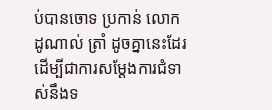ប់បានចោទ ប្រកាន់ លោក ដូណាល់ ត្រាំ ដូចគ្នានេះដែរ ដើម្បីជាការសម្ដែងការជំទាស់នឹងទ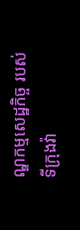ណ្ឌកម្មសេដ្ឋកិច្ច របស់ទីក្រុងវ៉ា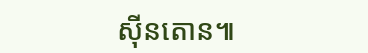ស៊ីនតោន៕